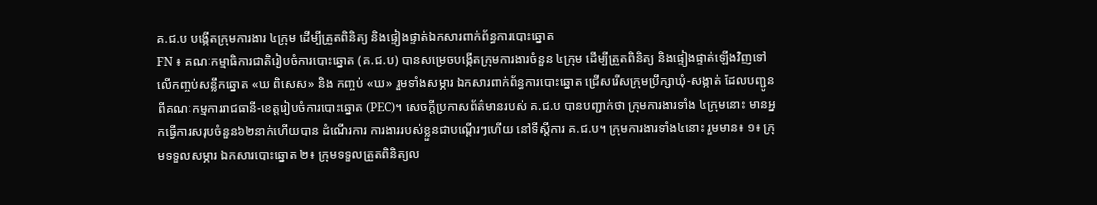គ.ជ.ប បង្កើតក្រុមការងារ ៤ក្រុម ដើម្បីត្រួតពិនិត្យ និងផ្ទៀងផ្ទាត់ឯកសារពាក់ព័ន្ធការបោះឆ្នោត
FN ៖ គណៈកម្មាធិការជាតិរៀបចំការបោះឆ្នោត (គ.ជ.ប) បានសម្រេចបង្កើតក្រុមការងារចំនួន ៤ក្រុម ដើម្បីត្រួតពិនិត្យ និងផ្ទៀងផ្ទាត់ឡើងវិញទៅលើកញ្ចប់សន្លឹកឆ្នោត «ឃ ពិសេស» និង កញ្ចប់ «ឃ» រួមទាំងសម្ភារ ឯកសារពាក់ព័ន្ធការបោះឆ្នោត ជ្រើសរើសក្រុមប្រឹក្សាឃុំ-សង្កាត់ ដែលបញ្ជូនពីគណៈកម្មការរាជធានី-ខេត្តរៀបចំការបោះឆ្នោត (PEC)។ សេចក្ដីប្រកាសព័ត៌មានរបស់ គ.ជ.ប បានបញ្ជាក់ថា ក្រុមការងារទាំង ៤ក្រុមនោះ មានអ្នកធ្វើការសរុបចំនួន៦២នាក់ហើយបាន ដំណើរការ ការងាររបស់ខ្លួនជាបណ្ដើរៗហើយ នៅទីស្ដីការ គ.ជ.ប។ ក្រុមការងារទាំង៤នោះ រួមមាន៖ ១៖ ក្រុមទទួលសម្ភារ ឯកសារបោះឆ្នោត ២៖ ក្រុមទទួលត្រួតពិនិត្យល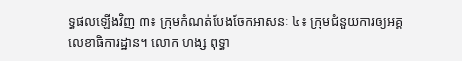ទ្ធផលឡើងវិញ ៣៖ ក្រុមកំណត់បែងចែកអាសនៈ ៤៖ ក្រុមជំនួយការឲ្យអគ្គលេខាធិការដ្ឋាន។ លោក ហង្ស ពុទ្ធា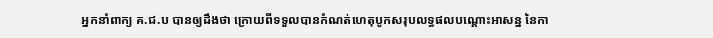អ្នកនាំពាក្យ គ.ជ.ប បានឲ្យដឹងថា ក្រោយពីទទួលបានកំណត់ហេតុបូកសរុបលទ្ធផលបណ្ដោះអាសន្ន នៃកា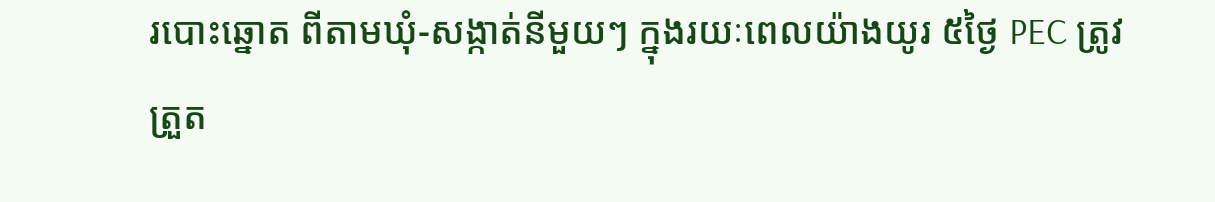របោះឆ្នោត ពីតាមឃុំ-សង្កាត់នីមួយៗ ក្នុងរយៈពេលយ៉ាងយូរ ៥ថ្ងៃ PEC ត្រូវត្រួត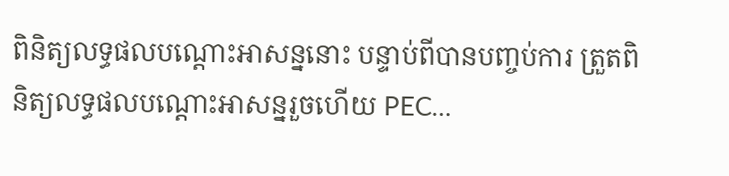ពិនិត្យលទ្ធផលបណ្ដោះអាសន្ននោះ បន្ទាប់ពីបានបញ្ចប់ការ ត្រួតពិនិត្យលទ្ធផលបណ្ដោះអាសន្នរួចហើយ PEC…